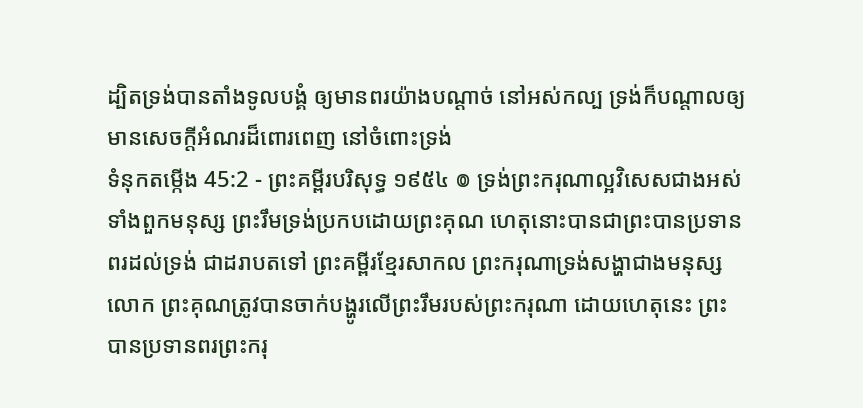ដ្បិតទ្រង់បានតាំងទូលបង្គំ ឲ្យមានពរយ៉ាងបណ្តាច់ នៅអស់កល្ប ទ្រង់ក៏បណ្តាលឲ្យមានសេចក្ដីអំណរដ៏ពោរពេញ នៅចំពោះទ្រង់
ទំនុកតម្កើង 45:2 - ព្រះគម្ពីរបរិសុទ្ធ ១៩៥៤ ៙ ទ្រង់ព្រះករុណាល្អវិសេសជាងអស់ទាំងពួកមនុស្ស ព្រះរឹមទ្រង់ប្រកបដោយព្រះគុណ ហេតុនោះបានជាព្រះបានប្រទានពរដល់ទ្រង់ ជាដរាបតទៅ ព្រះគម្ពីរខ្មែរសាកល ព្រះករុណាទ្រង់សង្ហាជាងមនុស្សលោក ព្រះគុណត្រូវបានចាក់បង្ហូរលើព្រះរឹមរបស់ព្រះករុណា ដោយហេតុនេះ ព្រះបានប្រទានពរព្រះករុ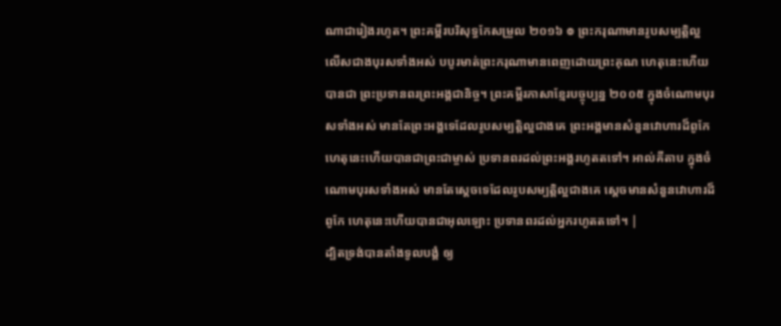ណាជារៀងរហូត។ ព្រះគម្ពីរបរិសុទ្ធកែសម្រួល ២០១៦ ៙ ព្រះករុណាមានរូបសម្បត្តិល្អ លើសជាងបុរសទាំងអស់ បបូរមាត់ព្រះករុណាមានពេញដោយព្រះគុណ ហេតុនេះហើយបានជា ព្រះប្រទានពរព្រះអង្គជានិច្ច។ ព្រះគម្ពីរភាសាខ្មែរបច្ចុប្បន្ន ២០០៥ ក្នុងចំណោមបុរសទាំងអស់ មានតែព្រះអង្គទេដែលរូបសម្បត្តិល្អជាងគេ ព្រះអង្គមានសំនួនវោហារដ៏ពូកែ ហេតុនេះហើយបានជាព្រះជាម្ចាស់ ប្រទានពរដល់ព្រះអង្គរហូតតទៅ។ អាល់គីតាប ក្នុងចំណោមបុរសទាំងអស់ មានតែស្តេចទេដែលរូបសម្បត្តិល្អជាងគេ ស្តេចមានសំនួនវោហារដ៏ពូកែ ហេតុនេះហើយបានជាអុលឡោះ ប្រទានពរដល់អ្នករហូតតទៅ។ |
ដ្បិតទ្រង់បានតាំងទូលបង្គំ ឲ្យ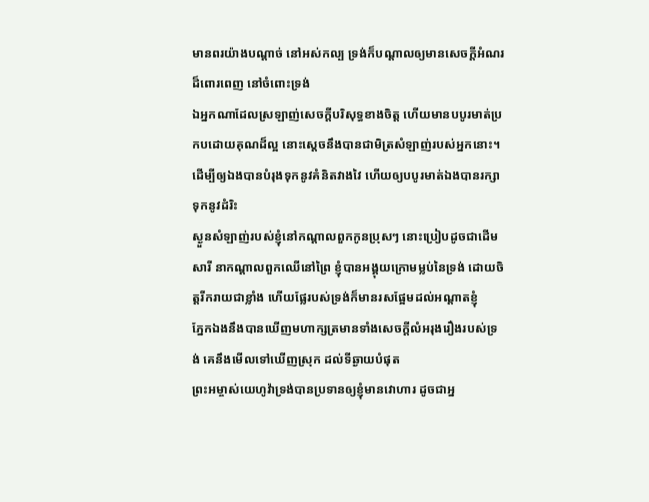មានពរយ៉ាងបណ្តាច់ នៅអស់កល្ប ទ្រង់ក៏បណ្តាលឲ្យមានសេចក្ដីអំណរដ៏ពោរពេញ នៅចំពោះទ្រង់
ឯអ្នកណាដែលស្រឡាញ់សេចក្ដីបរិសុទ្ធខាងចិត្ត ហើយមានបបូរមាត់ប្រកបដោយគុណដ៏ល្អ នោះស្តេចនឹងបានជាមិត្រសំឡាញ់របស់អ្នកនោះ។
ដើម្បីឲ្យឯងបានបំរុងទុកនូវគំនិតវាងវៃ ហើយឲ្យបបូរមាត់ឯងបានរក្សាទុកនូវដំរិះ
ស្ងួនសំឡាញ់របស់ខ្ញុំនៅកណ្តាលពួកកូនប្រុសៗ នោះប្រៀបដូចជាដើមសារី នាកណ្តាលពួកឈើនៅព្រៃ ខ្ញុំបានអង្គុយក្រោមម្លប់នៃទ្រង់ ដោយចិត្តរីករាយជាខ្លាំង ហើយផ្លែរបស់ទ្រង់ក៏មានរសផ្អែមដល់អណ្តាតខ្ញុំ
ភ្នែកឯងនឹងបានឃើញមហាក្សត្រមានទាំងសេចក្ដីលំអរុងរឿងរបស់ទ្រង់ គេនឹងមើលទៅឃើញស្រុក ដល់ទីឆ្ងាយបំផុត
ព្រះអម្ចាស់យេហូវ៉ាទ្រង់បានប្រទានឲ្យខ្ញុំមានវោហារ ដូចជាអ្ន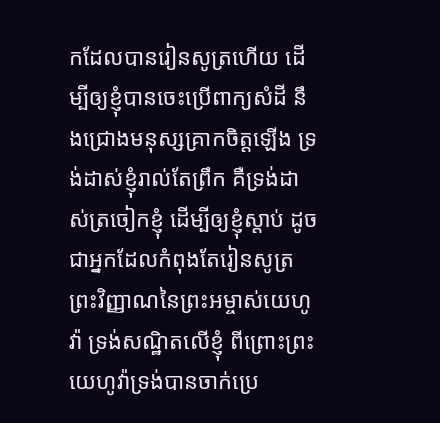កដែលបានរៀនសូត្រហើយ ដើម្បីឲ្យខ្ញុំបានចេះប្រើពាក្យសំដី នឹងជ្រោងមនុស្សគ្រាកចិត្តឡើង ទ្រង់ដាស់ខ្ញុំរាល់តែព្រឹក គឺទ្រង់ដាស់ត្រចៀកខ្ញុំ ដើម្បីឲ្យខ្ញុំស្តាប់ ដូចជាអ្នកដែលកំពុងតែរៀនសូត្រ
ព្រះវិញ្ញាណនៃព្រះអម្ចាស់យេហូវ៉ា ទ្រង់សណ្ឋិតលើខ្ញុំ ពីព្រោះព្រះយេហូវ៉ាទ្រង់បានចាក់ប្រេ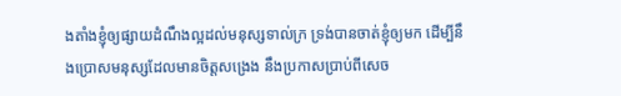ងតាំងខ្ញុំឲ្យផ្សាយដំណឹងល្អដល់មនុស្សទាល់ក្រ ទ្រង់បានចាត់ខ្ញុំឲ្យមក ដើម្បីនឹងប្រោសមនុស្សដែលមានចិត្តសង្រេង នឹងប្រកាសប្រាប់ពីសេច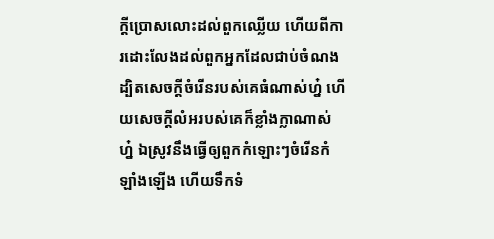ក្ដីប្រោសលោះដល់ពួកឈ្លើយ ហើយពីការដោះលែងដល់ពួកអ្នកដែលជាប់ចំណង
ដ្បិតសេចក្ដីចំរើនរបស់គេធំណាស់ហ្ន៎ ហើយសេចក្ដីលំអរបស់គេក៏ខ្លាំងក្លាណាស់ហ្ន៎ ឯស្រូវនឹងធ្វើឲ្យពួកកំឡោះៗចំរើនកំឡាំងឡើង ហើយទឹកទំ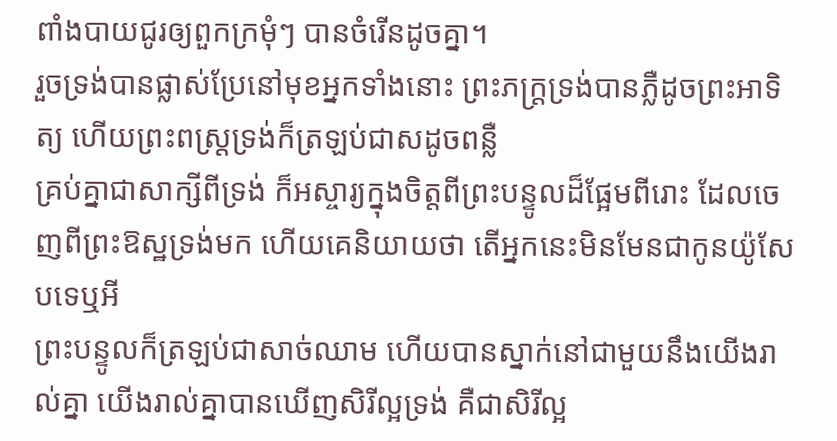ពាំងបាយជូរឲ្យពួកក្រមុំៗ បានចំរើនដូចគ្នា។
រួចទ្រង់បានផ្លាស់ប្រែនៅមុខអ្នកទាំងនោះ ព្រះភក្ត្រទ្រង់បានភ្លឺដូចព្រះអាទិត្យ ហើយព្រះពស្ត្រទ្រង់ក៏ត្រឡប់ជាសដូចពន្លឺ
គ្រប់គ្នាជាសាក្សីពីទ្រង់ ក៏អស្ចារ្យក្នុងចិត្តពីព្រះបន្ទូលដ៏ផ្អែមពីរោះ ដែលចេញពីព្រះឱស្ឋទ្រង់មក ហើយគេនិយាយថា តើអ្នកនេះមិនមែនជាកូនយ៉ូសែបទេឬអី
ព្រះបន្ទូលក៏ត្រឡប់ជាសាច់ឈាម ហើយបានស្នាក់នៅជាមួយនឹងយើងរាល់គ្នា យើងរាល់គ្នាបានឃើញសិរីល្អទ្រង់ គឺជាសិរីល្អ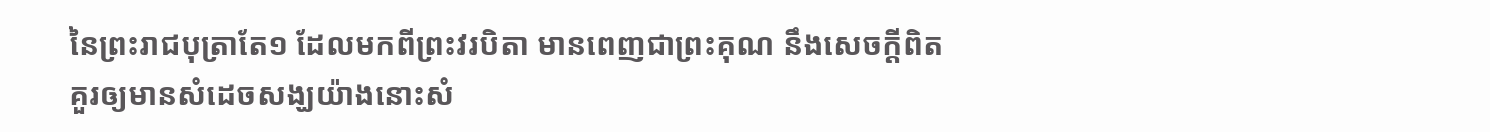នៃព្រះរាជបុត្រាតែ១ ដែលមកពីព្រះវរបិតា មានពេញជាព្រះគុណ នឹងសេចក្ដីពិត
គួរឲ្យមានសំដេចសង្ឃយ៉ាងនោះសំ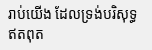រាប់យើង ដែលទ្រង់បរិសុទ្ធ ឥតពុត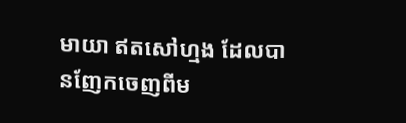មាយា ឥតសៅហ្មង ដែលបានញែកចេញពីម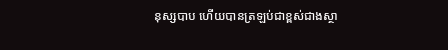នុស្សបាប ហើយបានត្រឡប់ជាខ្ពស់ជាងស្ថា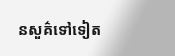នសួគ៌ទៅទៀត